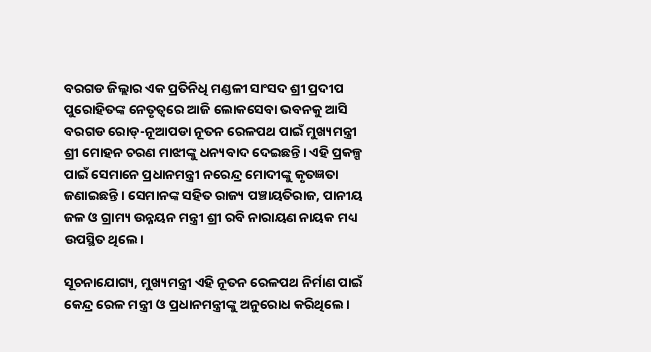ବରଗଡ ଜିଲ୍ଲାର ଏକ ପ୍ରତିନିଧି ମଣ୍ଡଳୀ ସାଂସଦ ଶ୍ରୀ ପ୍ରଦୀପ ପୁରୋହିତଙ୍କ ନେତୃତ୍ୱରେ ଆଜି ଲୋକସେବା ଭବନକୁ ଆସି ବରଗଡ ରୋଡ୍-ନୂଆପଡା ନୂତନ ରେଳପଥ ପାଇଁ ମୁଖ୍ୟମନ୍ତ୍ରୀ ଶ୍ରୀ ମୋହନ ଚରଣ ମାଝୀଙ୍କୁ ଧନ୍ୟବାଦ ଦେଇଛନ୍ତି। ଏହି ପ୍ରକଳ୍ପ ପାଇଁ ସେମାନେ ପ୍ରଧାନମନ୍ତ୍ରୀ ନରେନ୍ଦ୍ର ମୋଦୀଙ୍କୁ କୃତଜ୍ଞତା ଜଣାଇଛନ୍ତି । ସେମାନଙ୍କ ସହିତ ରାଜ୍ୟ ପଞ୍ଚାୟତିରାଜ, ପାନୀୟ ଜଳ ଓ ଗ୍ରାମ୍ୟ ଉନ୍ନୟନ ମନ୍ତ୍ରୀ ଶ୍ରୀ ରବି ନାରାୟଣ ନାୟକ ମଧ୍ୟ ଉପସ୍ଥିତ ଥିଲେ।

ସୂଚନାଯୋଗ୍ୟ, ମୁଖ୍ୟମନ୍ତ୍ରୀ ଏହି ନୂତନ ରେଳପଥ ନିର୍ମାଣ ପାଇଁ କେନ୍ଦ୍ର ରେଳ ମନ୍ତ୍ରୀ ଓ ପ୍ରଧାନମନ୍ତ୍ରୀଙ୍କୁ ଅନୁରୋଧ କରିଥିଲେ।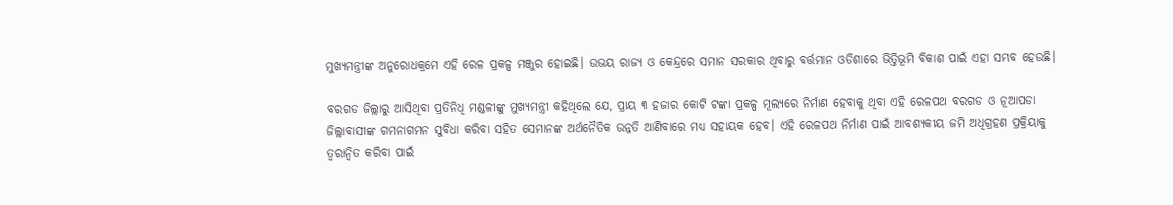ମୁଖ୍ୟମନ୍ତ୍ରୀଙ୍କ ଅନୁରୋଧକ୍ରମେ ଏହି ରେଳ ପ୍ରକଳ୍ପ ମଞ୍ଜୁର ହୋଇଛି। ଉଭୟ ରାଜ୍ୟ ଓ କେନ୍ଦ୍ରରେ ସମାନ ସରକାର ଥିବାରୁ ବର୍ତ୍ତମାନ ଓଡିଶାରେ ଭିତ୍ତିଭୂମି ବିକାଶ ପାଇଁ ଏହା ସମ୍ଭବ ହେଉଛି।

ବରଗଡ ଜିଲ୍ଲାରୁ ଆସିଥିବା ପ୍ରତିନିଧି ମଣ୍ଡଳୀଙ୍କୁ ମୁଖ୍ୟମନ୍ତ୍ରୀ କହିଥିଲେ ଯେ, ପ୍ରାୟ ୩ ହଜାର କୋଟି ଟଙ୍କା ପ୍ରକଳ୍ପ ମୂଲ୍ୟରେ ନିର୍ମାଣ ହେବାକୁ ଥିବା ଏହି ରେଳପଥ ବରଗଡ ଓ ନୂଆପଡା ଜିଲ୍ଲାବାସୀଙ୍କ ଗମନାଗମନ ସୁବିଧା କରିବା ସହିତ ସେମାନଙ୍କ ଅର୍ଥନୈତିକ ଉନ୍ନତି ଆଣିବାରେ ମଧ୍ୟ ସହାୟକ ହେବ। ଏହି ରେଳପଥ ନିର୍ମାଣ ପାଇଁ ଆବଶ୍ୟକୀୟ ଜମି ଅଧିଗ୍ରହଣ ପ୍ରକ୍ରିୟାକୁ ତ୍ୱରାନ୍ୱିତ କରିବା ପାଇଁ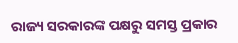ରାଜ୍ୟ ସରକାରଙ୍କ ପକ୍ଷରୁ ସମସ୍ତ ପ୍ରକାର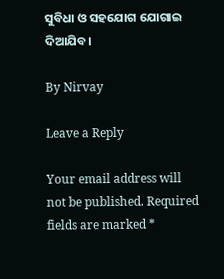ସୁବିଧା ଓ ସହଯୋଗ ଯୋଗାଇ ଦିଆଯିବ।

By Nirvay

Leave a Reply

Your email address will not be published. Required fields are marked *